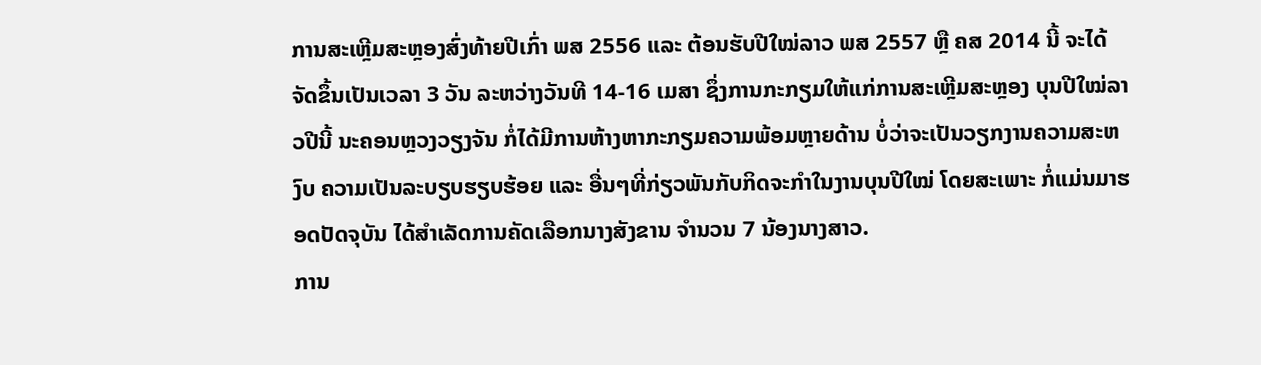ການສະເຫຼີມສະຫຼອງສົ່ງທ້າຍປີເກົ່າ ພສ 2556 ແລະ ຕ້ອນຮັບປີໃໝ່ລາວ ພສ 2557 ຫຼື ຄສ 2014 ນີ້ ຈະໄດ້ຈັດຂຶ້ນເປັນເວລາ 3 ວັນ ລະຫວ່າງວັນທີ 14-16 ເມສາ ຊຶ່ງການກະກຽມໃຫ້ແກ່ການສະເຫຼີມສະຫຼອງ ບຸນປີໃໝ່ລາວປີນີ້ ນະຄອນຫຼວງວຽງຈັນ ກໍ່ໄດ້ມີການຫ້າງຫາກະກຽມຄວາມພ້ອມຫຼາຍດ້ານ ບໍ່ວ່າຈະເປັນວຽກງານຄວາມສະຫງົບ ຄວາມເປັນລະບຽບຮຽບຮ້ອຍ ແລະ ອື່ນໆທີ່ກ່ຽວພັນກັບກິດຈະກຳໃນງານບຸນປີໃໝ່ ໂດຍສະເພາະ ກໍ່ແມ່ນມາຮອດປັດຈຸບັນ ໄດ້ສຳເລັດການຄັດເລືອກນາງສັງຂານ ຈຳນວນ 7 ນ້ອງນາງສາວ.
ການ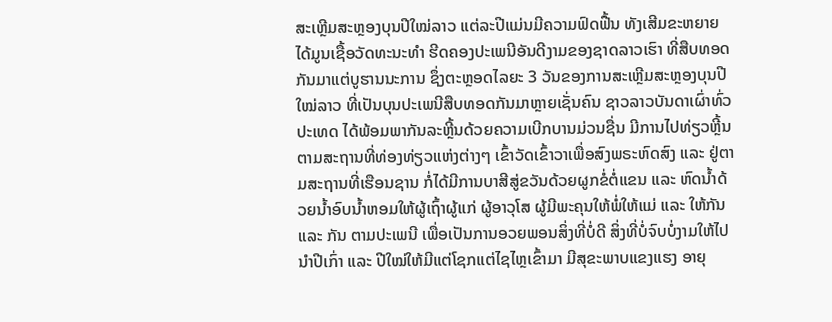ສະເຫຼີມສະຫຼອງບຸນປີໃໝ່ລາວ ແຕ່ລະປີແມ່ນມີຄວາມຟົດຟື້ນ ທັງເສີມຂະຫຍາຍໄດ້ມູນເຊື້ອວັດທະນະທຳ ຮີດຄອງປະເພນີອັນດີງາມຂອງຊາດລາວເຮົາ ທີ່ສືບທອດກັນມາແຕ່ບູຮານນະການ ຊຶ່ງຕະຫຼອດໄລຍະ 3 ວັນຂອງການສະເຫຼີມສະຫຼອງບຸນປີໃໝ່ລາວ ທີ່ເປັນບຸນປະເພນີສືບທອດກັນມາຫຼາຍເຊັ່ນຄົນ ຊາວລາວບັນດາເຜົ່າທົ່ວປະເທດ ໄດ້ພ້ອມພາກັນລະຫຼີ້ນດ້ວຍຄວາມເບີກບານມ່ວນຊື່ນ ມີການໄປທ່ຽວຫຼີ້ນຕາມສະຖານທີ່ທ່ອງທ່ຽວແຫ່ງຕ່າງໆ ເຂົ້າວັດເຂົ້າວາເພື່ອສົງພຣະຫົດສົງ ແລະ ຢູ່ຕາມສະຖານທີ່ເຮືອນຊານ ກໍ່ໄດ້ມີການບາສີສູ່ຂວັນດ້ວຍຜູກຂໍ່ຕໍ່ແຂນ ແລະ ຫົດນ້ຳດ້ວຍນ້ຳອົບນ້ຳຫອມໃຫ້ຜູ້ເຖົ້າຜູ້ແກ່ ຜູ້ອາວຸໂສ ຜູ້ມີພະຄຸນໃຫ້ພໍ່ໃຫ້ແມ່ ແລະ ໃຫ້ກັນ ແລະ ກັນ ຕາມປະເພນີ ເພື່ອເປັນການອວຍພອນສິ່ງທີ່ບໍ່ດີ ສິ່ງທີ່ບໍ່ຈົບບໍ່ງາມໃຫ້ໄປນຳປີເກົ່າ ແລະ ປີໃໝ່ໃຫ້ມີແຕ່ໂຊກແຕ່ໄຊໄຫຼເຂົ້າມາ ມີສຸຂະພາບແຂງແຮງ ອາຍຸ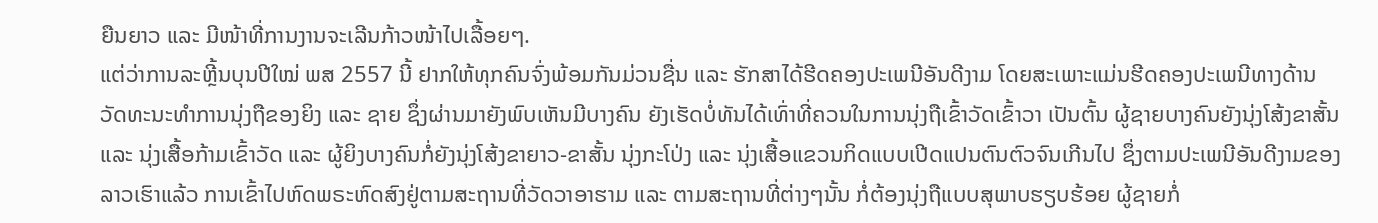ຍືນຍາວ ແລະ ມີໜ້າທີ່ການງານຈະເລີນກ້າວໜ້າໄປເລື້ອຍໆ.
ແຕ່ວ່າການລະຫຼີ້ນບຸນປີໃໝ່ ພສ 2557 ນີ້ ຢາກໃຫ້ທຸກຄົນຈົ່ງພ້ອມກັນມ່ວນຊື່ນ ແລະ ຮັກສາໄດ້ຮີດຄອງປະເພນີອັນດີງາມ ໂດຍສະເພາະແມ່ນຮີດຄອງປະເພນີທາງດ້ານວັດທະນະທຳການນຸ່ງຖືຂອງຍິງ ແລະ ຊາຍ ຊຶ່ງຜ່ານມາຍັງພົບເຫັນມີບາງຄົນ ຍັງເຮັດບໍ່ທັນໄດ້ເທົ່າທີ່ຄວນໃນການນຸ່ງຖືເຂົ້າວັດເຂົ້າວາ ເປັນຕົ້ນ ຜູ້ຊາຍບາງຄົນຍັງນຸ່ງໂສ້ງຂາສັ້ນ ແລະ ນຸ່ງເສື້ອກ້າມເຂົ້າວັດ ແລະ ຜູ້ຍິງບາງຄົນກໍ່ຍັງນຸ່ງໂສ້ງຂາຍາວ-ຂາສັ້ນ ນຸ່ງກະໂປ່ງ ແລະ ນຸ່ງເສື້ອແຂວນກິດແບບເປີດແປນຕົນຕົວຈົນເກີນໄປ ຊຶ່ງຕາມປະເພນີອັນດີງາມຂອງລາວເຮົາແລ້ວ ການເຂົ້າໄປຫົດພຣະຫົດສົງຢູ່ຕາມສະຖານທີ່ວັດວາອາຮາມ ແລະ ຕາມສະຖານທີ່ຕ່າງໆນັ້ນ ກໍ່ຕ້ອງນຸ່ງຖືແບບສຸພາບຮຽບຮ້ອຍ ຜູ້ຊາຍກໍ່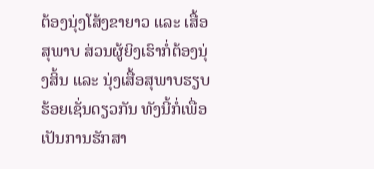ຕ້ອງນຸ່ງໂສ້ງຂາຍາວ ແລະ ເສື້ອສຸພາບ ສ່ວນຜູ້ຍິງເຮົາກໍ່ຕ້ອງນຸ່ງສິ້ນ ແລະ ນຸ່ງເສື້ອສຸພາບຮຽບຮ້ອຍເຊັ່ນດຽວກັນ ທັງນີ້ກໍ່ເພື່ອເປັນການຮັກສາ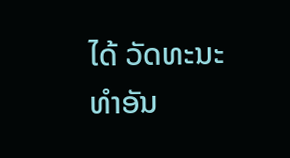ໄດ້ ວັດທະນະທຳອັນ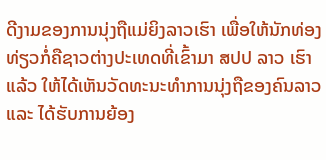ດີງາມຂອງການນຸ່ງຖືແມ່ຍິງລາວເຮົາ ເພື່ອໃຫ້ນັກທ່ອງທ່ຽວກໍ່ຄືຊາວຕ່າງປະເທດທີ່ເຂົ້າມາ ສປປ ລາວ ເຮົາແລ້ວ ໃຫ້ໄດ້ເຫັນວັດທະນະທຳການນຸ່ງຖືຂອງຄົນລາວ ແລະ ໄດ້ຮັບການຍ້ອງ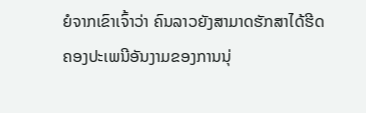ຍໍຈາກເຂົາເຈົ້າວ່າ ຄົນລາວຍັງສາມາດຮັກສາໄດ້ຮີດຄອງປະເພນີອັນງາມຂອງການນຸ່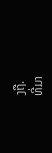ງຖື.
ທີ່ມາ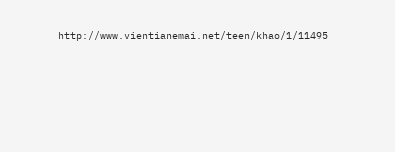http://www.vientianemai.net/teen/khao/1/11495